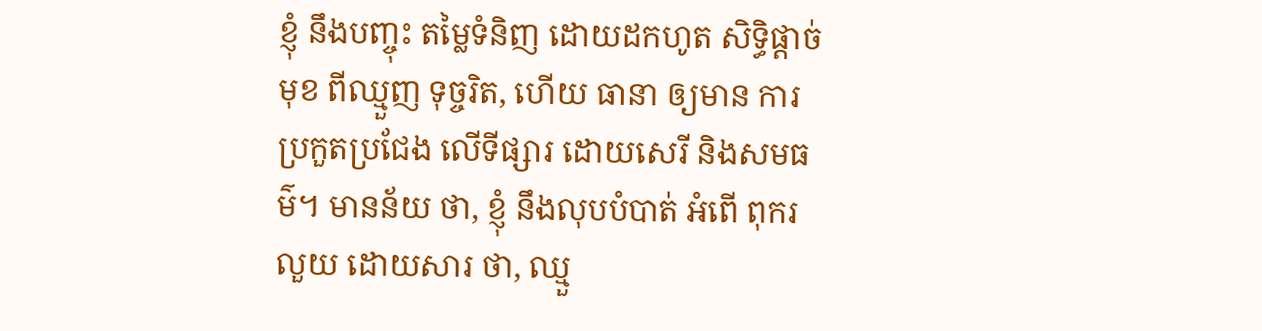ខ្ញុំ នឹងបញ្ចុះ តម្លៃទំនិញ ដោយដកហូត សិទ្ធិផ្តាច់មុខ ពីឈ្មួញ ទុច្ចរិត, ហើយ ធានា ឲ្យមាន ការប្រកួតប្រជែង លើទីផ្សារ ដោយសេរី និងសមធម៌។ មានន័យ ថា, ខ្ញុំ នឹងលុបបំបាត់ អំពើ ពុករលួយ ដោយសារ ថា, ឈ្មួ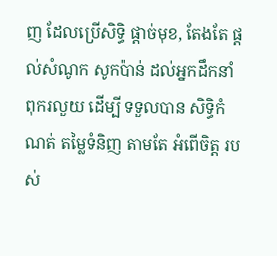ញ ដែលប្រើសិទ្ធិ ផ្តាច់មុខ, តែងតែ ផ្តល់សំណូក សូកប៉ាន់ ដល់អ្នកដឹកនាំ ពុករលួយ ដើម្បី ទទួលបាន សិទ្ធិកំណត់ តម្លៃទំនិញ តាមតែ អំពើចិត្ត របស់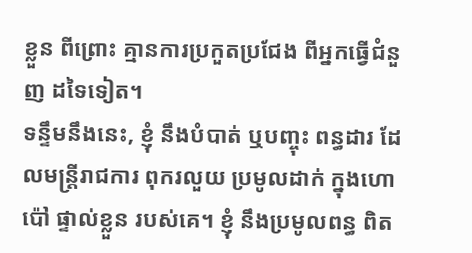ខ្លួន ពីព្រោះ គ្មានការប្រកួតប្រជែង ពីអ្នកធ្វើជំនួញ ដទៃទៀត។
ទន្ទឹមនឹងនេះ, ខ្ញុំ នឹងបំបាត់ ឬបញ្ចុះ ពន្ធដារ ដែលមន្ត្រីរាជការ ពុករលួយ ប្រមូលដាក់ ក្នុងហោប៉ៅ ផ្ទាល់ខ្លួន របស់គេ។ ខ្ញុំ នឹងប្រមូលពន្ធ ពិត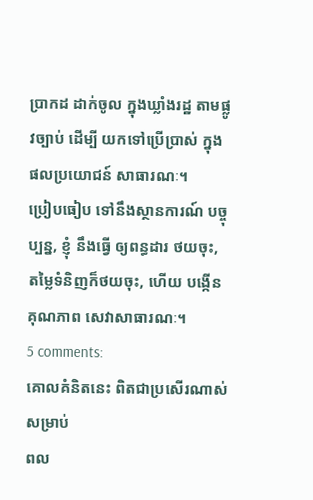ប្រាកដ ដាក់ចូល ក្នុងឃ្លាំងរដ្ឋ តាមផ្លូវច្បាប់ ដើម្បី យកទៅប្រើប្រាស់ ក្នុងផលប្រយោជន៍ សាធារណៈ។
ប្រៀបធៀប ទៅនឹងស្ថានការណ៍ បច្ចុប្បន្ន, ខ្ញុំ នឹងធ្វើ ឲ្យពន្ធដារ ថយចុះ, តម្លៃទំនិញក៏ថយចុះ, ហើយ បង្កើនគុណភាព សេវាសាធារណៈ។
5 comments:
គោលគំនិតនេះ ពិតជាប្រសើរណាស់សម្រាប់
ពល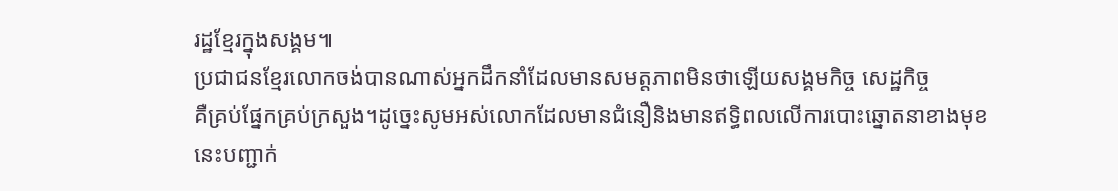រដ្ឋខ្មែរក្នុងសង្គម៕
ប្រជាជនខ្មែរលោកចង់បានណាស់អ្នកដឹកនាំដែលមានសមត្តភាពមិនថាឡើយសង្គមកិច្ច សេដ្ឋកិច្ច
គឺគ្រប់ផ្នែកគ្រប់ក្រសួង។ដូច្នេះសូមអស់លោកដែលមានជំនឿនិងមានឥទ្ធិពលលើការបោះឆ្នោតនាខាងមុខ
នេះបញ្ជាក់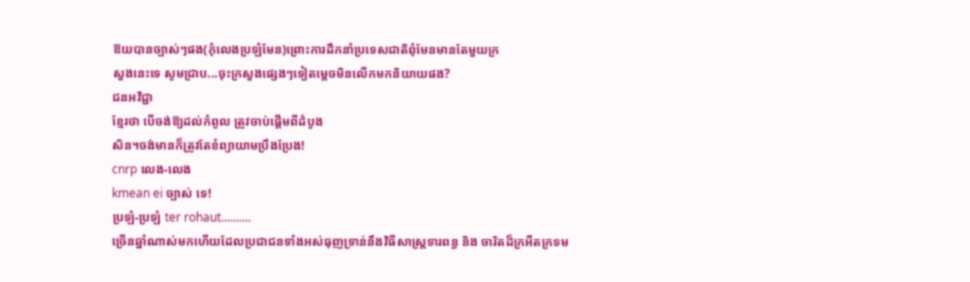ឱយបានច្បាស់ៗផង(កុំលេងប្រឡំមែន)ព្រោះការដឹកនាំប្រទេសជាតិពុំមែនមានតែមួយក្រ
សួងនេះទេ សូមជ្រាប...ចុះក្រសួងផ្សេងៗទៀតម្តេចមិនលើកមកនិយាយផង?
ជនអវិជ្ជា
ខ្មែរថា បើចង់ឱ្យដល់កំពូល ត្រូវចាប់ផ្ដើមពីដំបូង
សិន។ចង់មានក៏ត្រូវតែខំព្យាយាមប្រឹងប្រែង!
cnrp លេង-លេង
kmean ei ច្បាស់ ទេ!
ប្រឡំ-ប្រឡំ ter rohaut..........
ច្រើនឆ្នាំណាស់មកហើយដែលប្រជាជនទាំងអស់ធុញទ្រាន់នឹងវិធីសាស្រ្តទារពន្ធ និង ចារិតដ៏ក្រអឺតក្រទម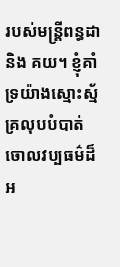របស់មន្រ្តីពន្ធដា និង គយ។ ខ្ញុំគាំទ្រយ៉ាងស្មោះស្ម័គ្រលុបបំបាត់ចោលវប្បធម៌ដ៏អ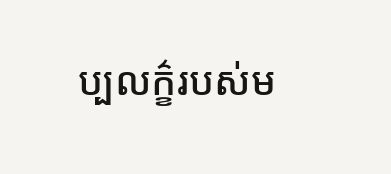ប្បលក៌្ខរបស់ម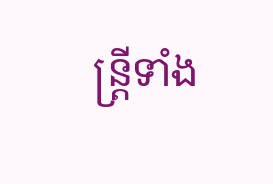ន្រ្តីទាំង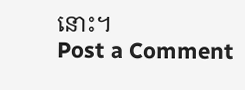នោះ។
Post a Comment